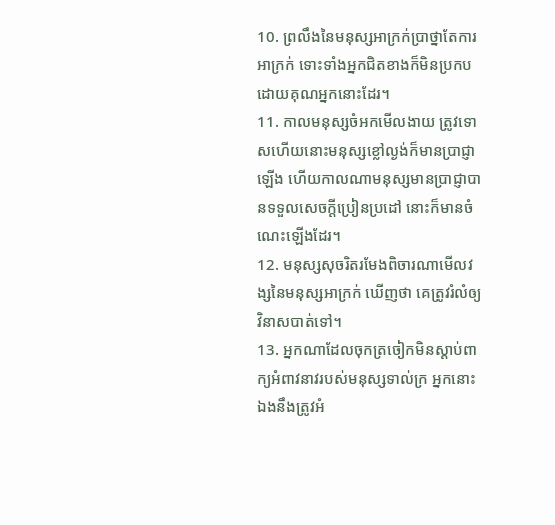10. ព្រលឹងនៃមនុស្សអាក្រក់ប្រាថ្នាតែការអាក្រក់ ទោះទាំងអ្នកជិតខាងក៏មិនប្រកបដោយគុណអ្នកនោះដែរ។
11. កាលមនុស្សចំអកមើលងាយ ត្រូវទោសហើយនោះមនុស្សខ្លៅល្ងង់ក៏មានប្រាជ្ញាឡើង ហើយកាលណាមនុស្សមានប្រាជ្ញាបានទទួលសេចក្តីប្រៀនប្រដៅ នោះក៏មានចំណេះឡើងដែរ។
12. មនុស្សសុចរិតរមែងពិចារណាមើលវង្សនៃមនុស្សអាក្រក់ ឃើញថា គេត្រូវរំលំឲ្យវិនាសបាត់ទៅ។
13. អ្នកណាដែលចុកត្រចៀកមិនស្តាប់ពាក្យអំពាវនាវរបស់មនុស្សទាល់ក្រ អ្នកនោះឯងនឹងត្រូវអំ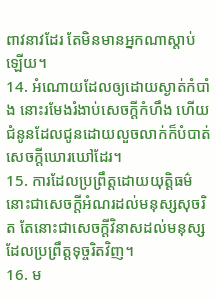ពាវនាវដែរ តែមិនមានអ្នកណាស្តាប់ឡើយ។
14. អំណោយដែលឲ្យដោយស្ងាត់កំបាំង នោះរមែងរំងាប់សេចក្តីកំហឹង ហើយជំនូនដែលជូនដោយលួចលាក់ក៏បំបាត់សេចក្តីឃោរឃៅដែរ។
15. ការដែលប្រព្រឹត្តដោយយុត្តិធម៌ នោះជាសេចក្តីអំណរដល់មនុស្សសុចរិត តែនោះជាសេចក្តីវិនាសដល់មនុស្សដែលប្រព្រឹត្តទុច្ចរិតវិញ។
16. ម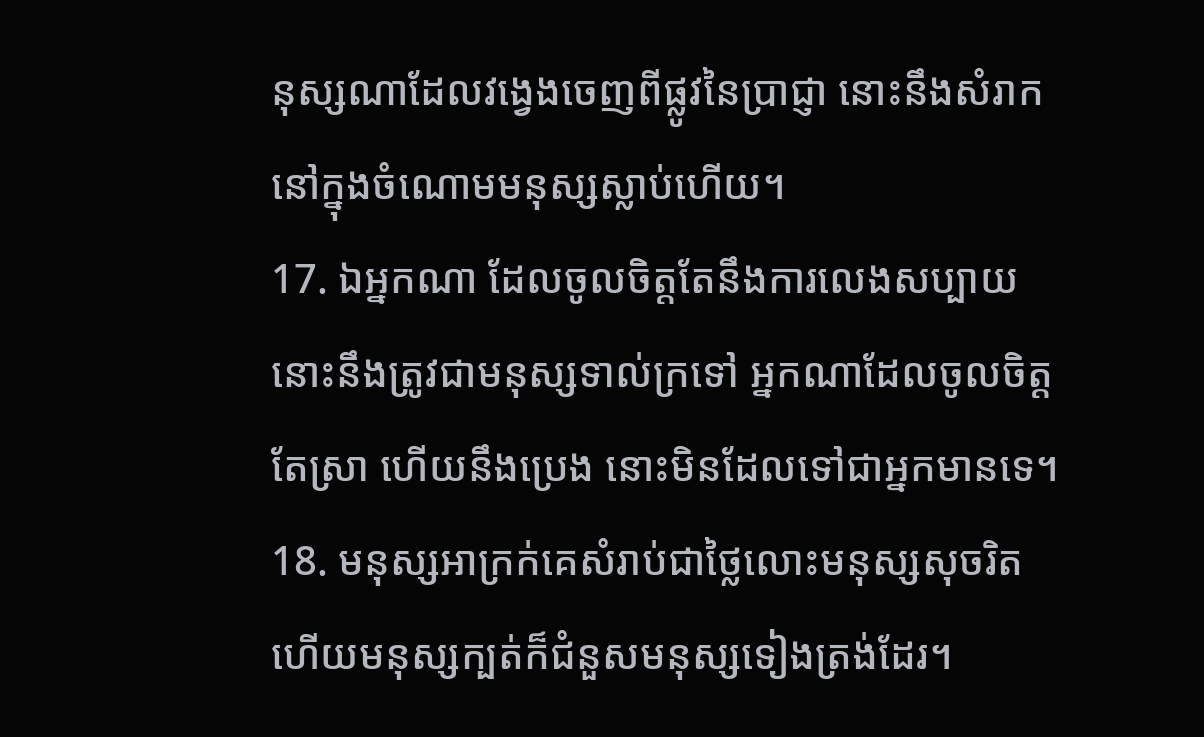នុស្សណាដែលវង្វេងចេញពីផ្លូវនៃប្រាជ្ញា នោះនឹងសំរាកនៅក្នុងចំណោមមនុស្សស្លាប់ហើយ។
17. ឯអ្នកណា ដែលចូលចិត្តតែនឹងការលេងសប្បាយ នោះនឹងត្រូវជាមនុស្សទាល់ក្រទៅ អ្នកណាដែលចូលចិត្តតែស្រា ហើយនឹងប្រេង នោះមិនដែលទៅជាអ្នកមានទេ។
18. មនុស្សអាក្រក់គេសំរាប់ជាថ្លៃលោះមនុស្សសុចរិត ហើយមនុស្សក្បត់ក៏ជំនួសមនុស្សទៀងត្រង់ដែរ។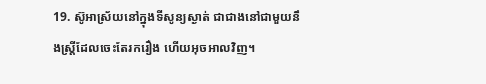19. ស៊ូអាស្រ័យនៅក្នុងទីសូន្យស្ងាត់ ជាជាងនៅជាមួយនឹងស្ត្រីដែលចេះតែរករឿង ហើយអុចអាលវិញ។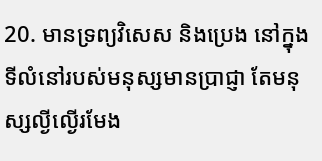20. មានទ្រព្យវិសេស និងប្រេង នៅក្នុងទីលំនៅរបស់មនុស្សមានប្រាជ្ញា តែមនុស្សល្ងីល្ងើរមែង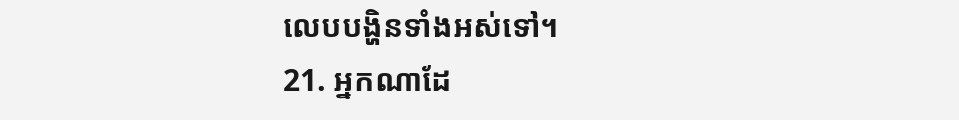លេបបង្ហិនទាំងអស់ទៅ។
21. អ្នកណាដែ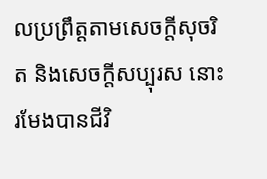លប្រព្រឹត្តតាមសេចក្តីសុចរិត និងសេចក្តីសប្បុរស នោះរមែងបានជីវិ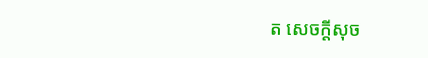ត សេចក្តីសុច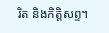រិត និងកិត្តិសព្ទ។